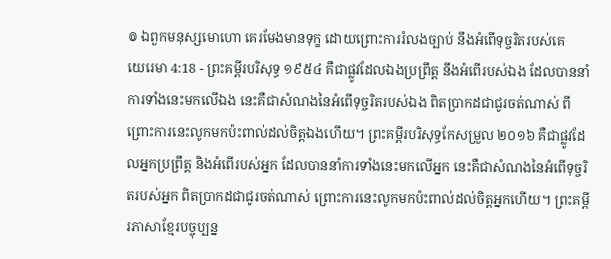៙ ឯពួកមនុស្សមោហោ គេរមែងមានទុក្ខ ដោយព្រោះការរំលងច្បាប់ នឹងអំពើទុច្ចរិតរបស់គេ
យេរេមា 4:18 - ព្រះគម្ពីរបរិសុទ្ធ ១៩៥៤ គឺជាផ្លូវដែលឯងប្រព្រឹត្ត នឹងអំពើរបស់ឯង ដែលបាននាំការទាំងនេះមកលើឯង នេះគឺជាសំណងនៃអំពើទុច្ចរិតរបស់ឯង ពិតប្រាកដជាជូរចត់ណាស់ ពីព្រោះការនេះលូកមកប៉ះពាល់ដល់ចិត្តឯងហើយ។ ព្រះគម្ពីរបរិសុទ្ធកែសម្រួល ២០១៦ គឺជាផ្លូវដែលអ្នកប្រព្រឹត្ត និងអំពើរបស់អ្នក ដែលបាននាំការទាំងនេះមកលើអ្នក នេះគឺជាសំណងនៃអំពើទុច្ចរិតរបស់អ្នក ពិតប្រាកដជាជូរចត់ណាស់ ព្រោះការនេះលូកមកប៉ះពាល់ដល់ចិត្តអ្នកហើយ។ ព្រះគម្ពីរភាសាខ្មែរបច្ចុប្បន្ន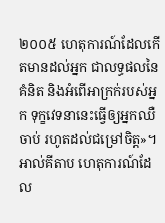២០០៥ ហេតុការណ៍ដែលកើតមានដល់អ្នក ជាលទ្ធផលនៃគំនិត និងអំពើអាក្រក់របស់អ្នក ទុក្ខវេទនានេះធ្វើឲ្យអ្នកឈឺចាប់ រហូតដល់ជម្រៅចិត្ត»។ អាល់គីតាប ហេតុការណ៍ដែល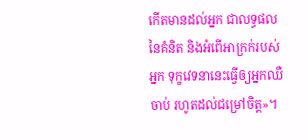កើតមានដល់អ្នក ជាលទ្ធផលនៃគំនិត និងអំពើអាក្រក់របស់អ្នក ទុក្ខវេទនានេះធ្វើឲ្យអ្នកឈឺចាប់ រហូតដល់ជម្រៅចិត្ត»។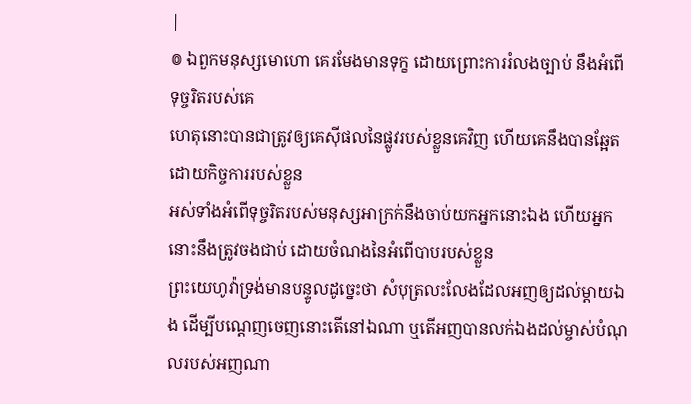|
៙ ឯពួកមនុស្សមោហោ គេរមែងមានទុក្ខ ដោយព្រោះការរំលងច្បាប់ នឹងអំពើទុច្ចរិតរបស់គេ
ហេតុនោះបានជាត្រូវឲ្យគេស៊ីផលនៃផ្លូវរបស់ខ្លួនគេវិញ ហើយគេនឹងបានឆ្អែតដោយកិច្ចការរបស់ខ្លួន
អស់ទាំងអំពើទុច្ចរិតរបស់មនុស្សអាក្រក់នឹងចាប់យកអ្នកនោះឯង ហើយអ្នកនោះនឹងត្រូវចងជាប់ ដោយចំណងនៃអំពើបាបរបស់ខ្លួន
ព្រះយេហូវ៉ាទ្រង់មានបន្ទូលដូច្នេះថា សំបុត្រលះលែងដែលអញឲ្យដល់ម្តាយឯង ដើម្បីបណ្តេញចេញនោះតើនៅឯណា ឬតើអញបានលក់ឯងដល់ម្ចាស់បំណុលរបស់អញណា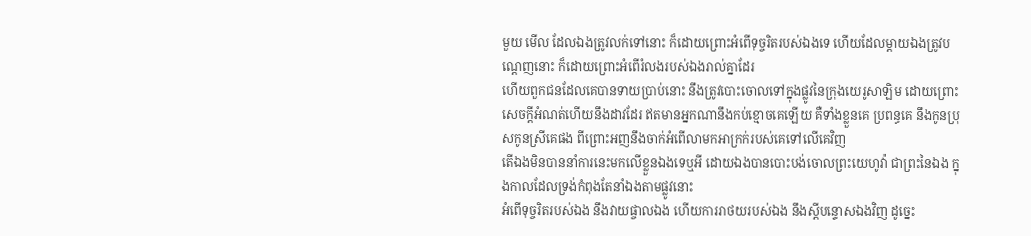មួយ មើល ដែលឯងត្រូវលក់ទៅនោះ ក៏ដោយព្រោះអំពើទុច្ចរិតរបស់ឯងទេ ហើយដែលម្តាយឯងត្រូវបណ្តេញនោះ ក៏ដោយព្រោះអំពើរំលងរបស់ឯងរាល់គ្នាដែរ
ហើយពួកជនដែលគេបានទាយប្រាប់នោះ នឹងត្រូវបោះចោលទៅក្នុងផ្លូវនៃក្រុងយេរូសាឡិម ដោយព្រោះសេចក្ដីអំណត់ហើយនឹងដាវដែរ ឥតមានអ្នកណានឹងកប់ខ្មោចគេឡើយ គឺទាំងខ្លួនគេ ប្រពន្ធគេ នឹងកូនប្រុសកូនស្រីគេផង ពីព្រោះអញនឹងចាក់អំពើលាមកអាក្រក់របស់គេទៅលើគេវិញ
តើឯងមិនបាននាំការនេះមកលើខ្លួនឯងទេឬអី ដោយឯងបានបោះបង់ចោលព្រះយេហូវ៉ា ជាព្រះនៃឯង ក្នុងកាលដែលទ្រង់កំពុងតែនាំឯងតាមផ្លូវនោះ
អំពើទុច្ចរិតរបស់ឯង នឹងវាយផ្ចាលឯង ហើយការរាថយរបស់ឯង នឹងស្តីបន្ទោសឯងវិញ ដូច្នេះ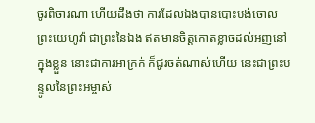ចូរពិចារណា ហើយដឹងថា ការដែលឯងបានបោះបង់ចោលព្រះយេហូវ៉ា ជាព្រះនៃឯង ឥតមានចិត្តកោតខ្លាចដល់អញនៅក្នុងខ្លួន នោះជាការអាក្រក់ ក៏ជូរចត់ណាស់ហើយ នេះជាព្រះបន្ទូលនៃព្រះអម្ចាស់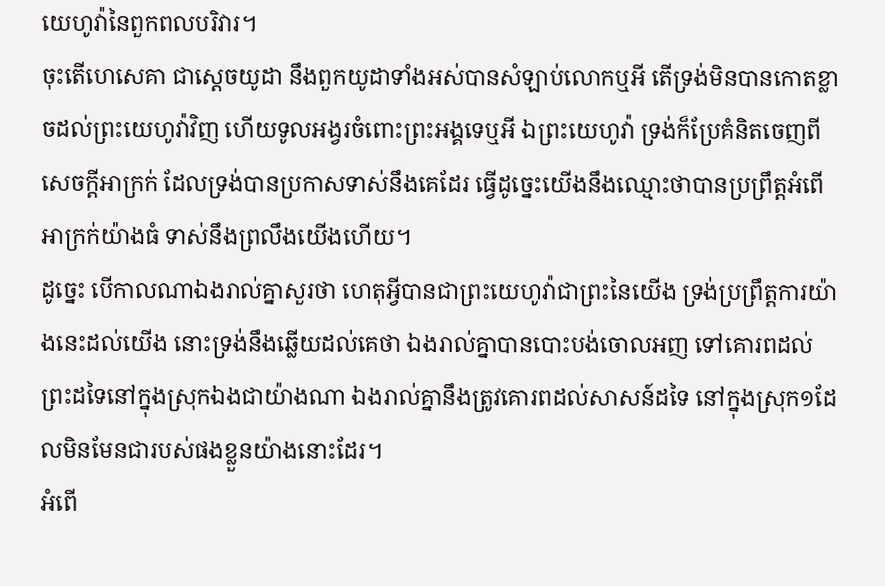យេហូវ៉ានៃពួកពលបរិវារ។
ចុះតើហេសេគា ជាស្តេចយូដា នឹងពួកយូដាទាំងអស់បានសំឡាប់លោកឬអី តើទ្រង់មិនបានកោតខ្លាចដល់ព្រះយេហូវ៉ាវិញ ហើយទូលអង្វរចំពោះព្រះអង្គទេឬអី ឯព្រះយេហូវ៉ា ទ្រង់ក៏ប្រែគំនិតចេញពីសេចក្ដីអាក្រក់ ដែលទ្រង់បានប្រកាសទាស់នឹងគេដែរ ធ្វើដូច្នេះយើងនឹងឈ្មោះថាបានប្រព្រឹត្តអំពើអាក្រក់យ៉ាងធំ ទាស់នឹងព្រលឹងយើងហើយ។
ដូច្នេះ បើកាលណាឯងរាល់គ្នាសួរថា ហេតុអ្វីបានជាព្រះយេហូវ៉ាជាព្រះនៃយើង ទ្រង់ប្រព្រឹត្តការយ៉ាងនេះដល់យើង នោះទ្រង់នឹងឆ្លើយដល់គេថា ឯងរាល់គ្នាបានបោះបង់ចោលអញ ទៅគោរពដល់ព្រះដទៃនៅក្នុងស្រុកឯងជាយ៉ាងណា ឯងរាល់គ្នានឹងត្រូវគោរពដល់សាសន៍ដទៃ នៅក្នុងស្រុក១ដែលមិនមែនជារបស់ផងខ្លួនយ៉ាងនោះដែរ។
អំពើ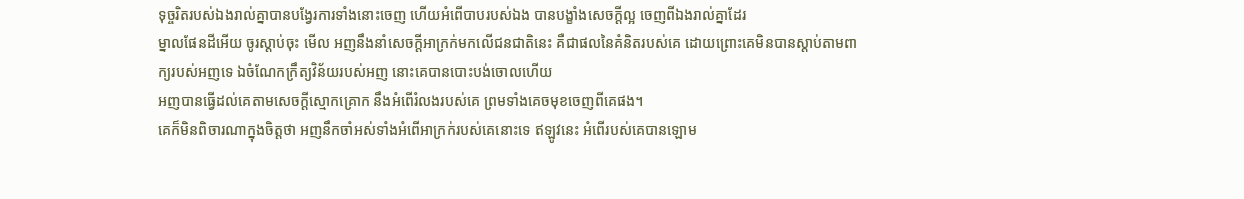ទុច្ចរិតរបស់ឯងរាល់គ្នាបានបង្វែរការទាំងនោះចេញ ហើយអំពើបាបរបស់ឯង បានបង្ខាំងសេចក្ដីល្អ ចេញពីឯងរាល់គ្នាដែរ
ម្នាលផែនដីអើយ ចូរស្តាប់ចុះ មើល អញនឹងនាំសេចក្ដីអាក្រក់មកលើជនជាតិនេះ គឺជាផលនៃគំនិតរបស់គេ ដោយព្រោះគេមិនបានស្តាប់តាមពាក្យរបស់អញទេ ឯចំណែកក្រឹត្យវិន័យរបស់អញ នោះគេបានបោះបង់ចោលហើយ
អញបានធ្វើដល់គេតាមសេចក្ដីស្មោកគ្រោក នឹងអំពើរំលងរបស់គេ ព្រមទាំងគេចមុខចេញពីគេផង។
គេក៏មិនពិចារណាក្នុងចិត្តថា អញនឹកចាំអស់ទាំងអំពើអាក្រក់របស់គេនោះទេ ឥឡូវនេះ អំពើរបស់គេបានឡោម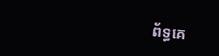ព័ទ្ធគេ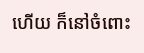ហើយ ក៏នៅចំពោះ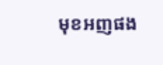មុខអញផង